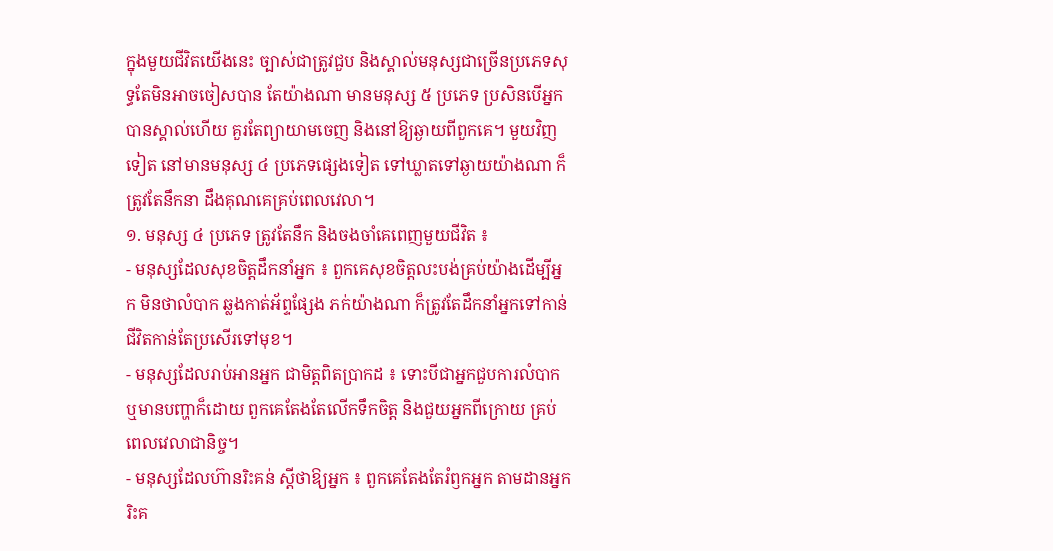ក្នុងមួយជីវិតយើងនេះ ច្បាស់ជាត្រូវជួប និងស្គាល់មនុស្សជាច្រើនប្រភេទសុទ្ធតែមិនអាចចៀសបាន តែយ៉ាងណា មានមនុស្ស ៥ ប្រភេទ ប្រសិនបើអ្នកបានស្គាល់ហើយ គួរតែព្យាយាមចេញ និងនៅឱ្យឆ្ងាយពីពួកគេ។ មួយវិញទៀត នៅមានមនុស្ស ៤ ប្រភេទផ្សេងទៀត ទៅឃ្លាតទៅឆ្ងាយយ៉ាងណា ក៏ត្រូវតែនឹកនា ដឹងគុណគេគ្រប់ពេលវេលា។
១. មនុស្ស ៤ ប្រភេទ ត្រូវតែនឹក និងចងចាំគេពេញមួយជីវិត ៖
- មនុស្សដែលសុខចិត្តដឹកនាំអ្នក ៖ ពួកគេសុខចិត្តលះបង់គ្រប់យ៉ាងដើម្បីអ្នក មិនថាលំបាក ឆ្លងកាត់អ័ព្ទផ្សែង ភក់យ៉ាងណា ក៏ត្រូវតែដឹកនាំអ្នកទៅកាន់ជីវិតកាន់តែប្រសើរទៅមុខ។
- មនុស្សដែលរាប់អានអ្នក ជាមិត្តពិតប្រាកដ ៖ ទោះបីជាអ្នកជួបការលំបាក ឬមានបញ្ហាក៏ដោយ ពួកគេតែងតែលើកទឹកចិត្ត និងជួយអ្នកពីក្រោយ គ្រប់ពេលវេលាជានិច្ច។
- មនុស្សដែលហ៊ានរិះគន់ ស្ដីថាឱ្យអ្នក ៖ ពួកគេតែងតែរំឭកអ្នក តាមដានអ្នក រិះគ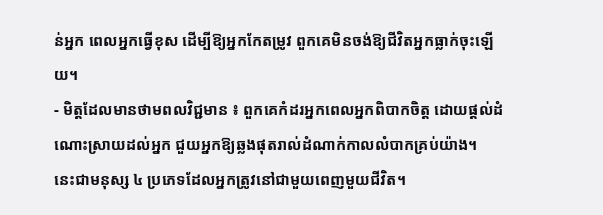ន់អ្នក ពេលអ្នកធ្វើខុស ដើម្បីឱ្យអ្នកកែតម្រូវ ពួកគេមិនចង់ឱ្យជីវិតអ្នកធ្លាក់ចុះឡើយ។
- មិត្តដែលមានថាមពលវិជ្ជមាន ៖ ពួកគេកំដរអ្នកពេលអ្នកពិបាកចិត្ត ដោយផ្តល់ដំណោះស្រាយដល់អ្នក ជួយអ្នកឱ្យឆ្លងផុតរាល់ដំណាក់កាលលំបាកគ្រប់យ៉ាង។
នេះជាមនុស្ស ៤ ប្រភេទដែលអ្នកត្រូវនៅជាមួយពេញមួយជីវិត។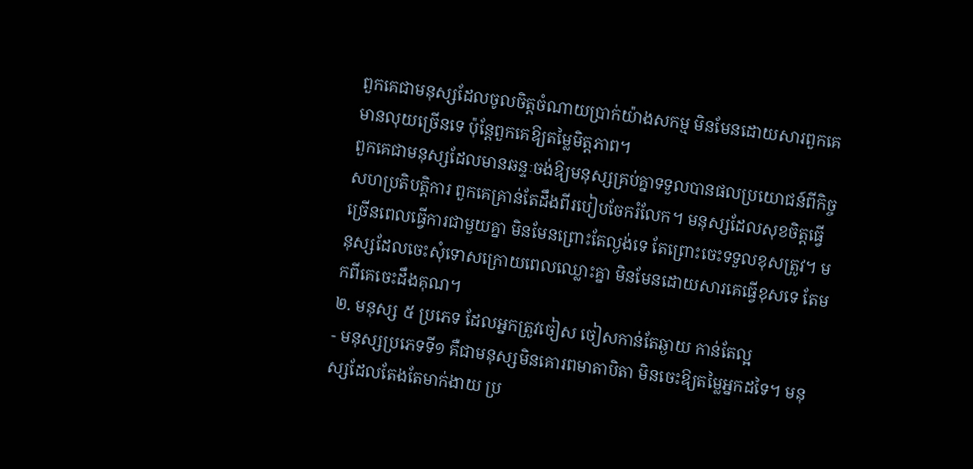ពួកគេជាមនុស្សដែលចូលចិត្តចំណាយប្រាក់យ៉ាងសកម្ម មិនមែនដោយសារពួកគេមានលុយច្រើនទេ ប៉ុន្តែពួកគេឱ្យតម្លៃមិត្តភាព។
ពួកគេជាមនុស្សដែលមានឆន្ទៈចង់ឱ្យមនុស្សគ្រប់គ្នាទទួលបានផលប្រយោជន៍ពីកិច្ចសហប្រតិបត្តិការ ពួកគេគ្រាន់តែដឹងពីរបៀបចែករំលែក។ មនុស្សដែលសុខចិត្តធ្វើច្រើនពេលធ្វើការជាមួយគ្នា មិនមែនព្រោះតែល្ងង់ទេ តែព្រោះចេះទទួលខុសត្រូវ។ មនុស្សដែលចេះសុំទោសក្រោយពេលឈ្លោះគ្នា មិនមែនដោយសារគេធ្វើខុសទេ តែមកពីគេចេះដឹងគុណ។
២. មនុស្ស ៥ ប្រភេទ ដែលអ្នកត្រូវចៀស ចៀសកាន់តែឆ្ងាយ កាន់តែល្អ
- មនុស្សប្រភេទទី១ គឺជាមនុស្សមិនគោរពមាតាបិតា មិនចេះឱ្យតម្លៃអ្នកដទៃ។ មនុស្សដែលតែងតែមាក់ងាយ ប្រ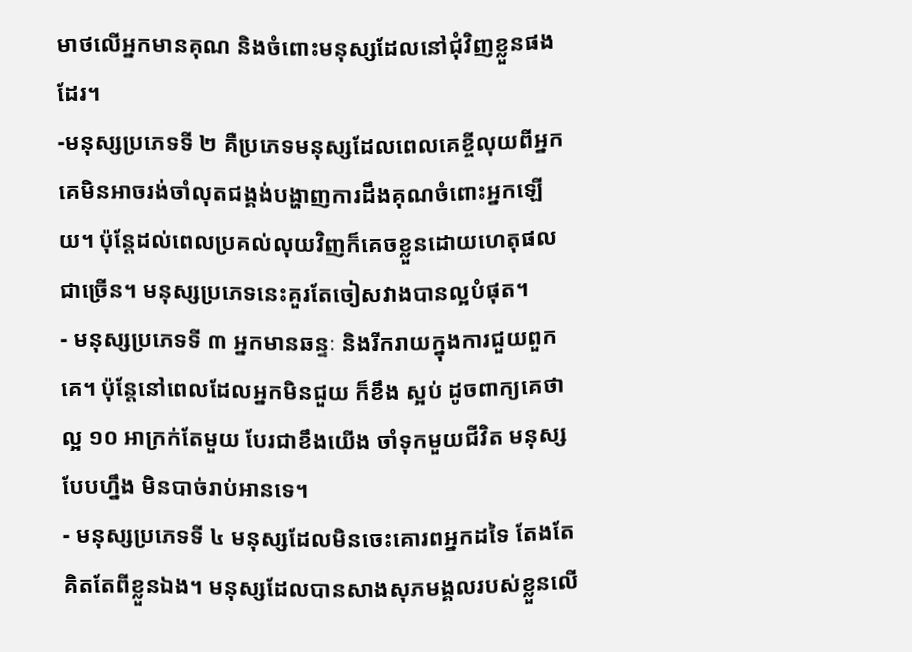មាថលើអ្នកមានគុណ និងចំពោះមនុស្សដែលនៅជុំវិញខ្លួនផងដែរ។
-មនុស្សប្រភេទទី ២ គឺប្រភេទមនុស្សដែលពេលគេខ្ចីលុយពីអ្នក គេមិនអាចរង់ចាំលុតជង្គង់បង្ហាញការដឹងគុណចំពោះអ្នកឡើយ។ ប៉ុន្តែដល់ពេលប្រគល់លុយវិញក៏គេចខ្លួនដោយហេតុផលជាច្រើន។ មនុស្សប្រភេទនេះគួរតែចៀសវាងបានល្អបំផុត។
- មនុស្សប្រភេទទី ៣ អ្នកមានឆន្ទៈ និងរីករាយក្នុងការជួយពួកគេ។ ប៉ុន្តែនៅពេលដែលអ្នកមិនជួយ ក៏ខឹង ស្អប់ ដូចពាក្យគេថា ល្អ ១០ អាក្រក់តែមួយ បែរជាខឹងយើង ចាំទុកមួយជីវិត មនុស្សបែបហ្នឹង មិនបាច់រាប់អានទេ។
- មនុស្សប្រភេទទី ៤ មនុស្សដែលមិនចេះគោរពអ្នកដទៃ តែងតែគិតតែពីខ្លួនឯង។ មនុស្សដែលបានសាងសុភមង្គលរបស់ខ្លួនលើ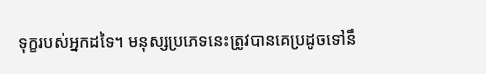ទុក្ខរបស់អ្នកដទៃ។ មនុស្សប្រភេទនេះត្រូវបានគេប្រដូចទៅនឹ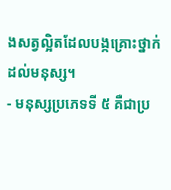ងសត្វល្អិតដែលបង្កគ្រោះថ្នាក់ដល់មនុស្ស។
- មនុស្សប្រភេទទី ៥ គឺជាប្រ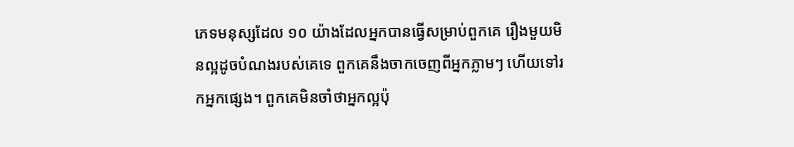ភេទមនុស្សដែល ១០ យ៉ាងដែលអ្នកបានធ្វើសម្រាប់ពួកគេ រឿងមួយមិនល្អដូចបំណងរបស់គេទេ ពួកគេនឹងចាកចេញពីអ្នកភ្លាមៗ ហើយទៅរកអ្នកផ្សេង។ ពួកគេមិនចាំថាអ្នកល្អប៉ុ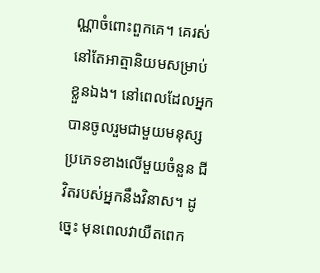ណ្ណាចំពោះពួកគេ។ គេរស់នៅតែអាត្មានិយមសម្រាប់ខ្លួនឯង។ នៅពេលដែលអ្នកបានចូលរួមជាមួយមនុស្សប្រភេទខាងលើមួយចំនួន ជីវិតរបស់អ្នកនឹងវិនាស។ ដូច្នេះ មុនពេលវាយឺតពេក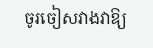ចូរចៀសវាងវាឱ្យ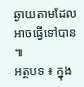ឆ្ងាយតាមដែលអាចធ្វើទៅបាន ៕
អត្ថបទ ៖ ក្នុង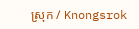ស្រុក / Knongsrok